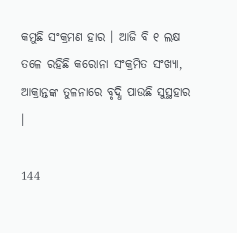କମୁଛି ସଂକ୍ରମଣ ହାର । ଆଜି ବି ୧ ଲକ୍ଷ ତଳେ ରହିଛି କରୋନା ସଂକ୍ରମିତ ସଂଖ୍ୟା, ଆକ୍ରାନ୍ତଙ୍କ ତୁଳନାରେ ବୃଦ୍ଧି ପାଉଛି ସୁସ୍ଥହାର ।

144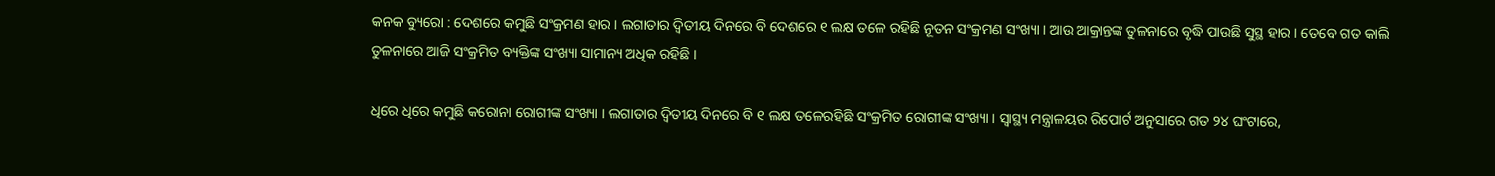କନକ ବ୍ୟୁରୋ : ଦେଶରେ କମୁଛି ସଂକ୍ରମଣ ହାର । ଲଗାତାର ଦ୍ୱିତୀୟ ଦିନରେ ବି ଦେଶରେ ୧ ଲକ୍ଷ ତଳେ ରହିଛି ନୂତନ ସଂକ୍ରମଣ ସଂଖ୍ୟା । ଆଉ ଆକ୍ରାନ୍ତଙ୍କ ତୁଳନାରେ ବୃଦ୍ଧି ପାଉଛି ସୁସ୍ଥ ହାର । ତେବେ ଗତ କାଲି ତୁଳନାରେ ଆଜି ସଂକ୍ରମିତ ବ୍ୟକ୍ତିଙ୍କ ସଂଖ୍ୟା ସାମାନ୍ୟ ଅଧିକ ରହିଛି ।

ଧିରେ ଧିରେ କମୁଛି କରୋନା ରୋଗୀଙ୍କ ସଂଖ୍ୟା । ଲଗାତାର ଦ୍ୱିତୀୟ ଦିନରେ ବି ୧ ଲକ୍ଷ ତଳେରହିଛି ସଂକ୍ରମିତ ରୋଗୀଙ୍କ ସଂଖ୍ୟା । ସ୍ୱାସ୍ଥ୍ୟ ମନ୍ତ୍ରାଳୟର ରିପୋର୍ଟ ଅନୁସାରେ ଗତ ୨୪ ଘଂଟାରେ,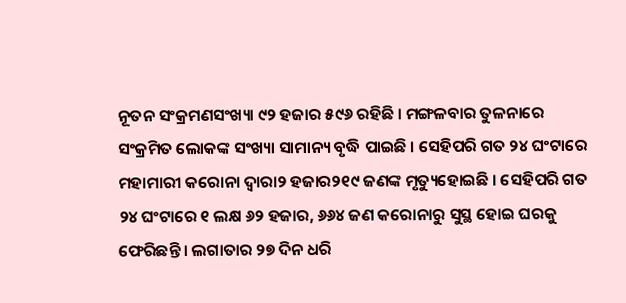ନୂତନ ସଂକ୍ରମଣସଂଖ୍ୟା ୯୨ ହଜାର ୫୯୬ ରହିଛି । ମଙ୍ଗଳବାର ତୁଳନାରେ ସଂକ୍ରମିତ ଲୋକଙ୍କ ସଂଖ୍ୟା ସାମାନ୍ୟ ବୃଦ୍ଧି ପାଇଛି । ସେହିପରି ଗତ ୨୪ ଘଂଟାରେ ମହାମାରୀ କରୋନା ଦ୍ୱାରା୨ ହଜାର୨୧୯ ଜଣଙ୍କ ମୃତ୍ୟୁହୋଇଛି । ସେହିପରି ଗତ ୨୪ ଘଂଟାରେ ୧ ଲକ୍ଷ ୬୨ ହଜାର, ୬୬୪ ଜଣ କରୋନାରୁ ସୁସ୍ଥ ହୋଇ ଘରକୁ ଫେରିଛନ୍ତି । ଲଗାତାର ୨୭ ଦିନ ଧରି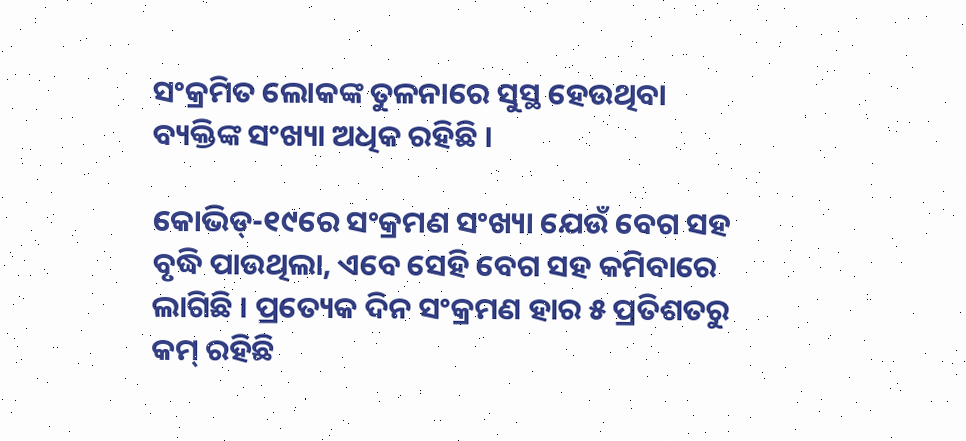ସଂକ୍ରମିତ ଲୋକଙ୍କ ତୁଳନାରେ ସୁସ୍ଥ ହେଉଥିବା ବ୍ୟକ୍ତିଙ୍କ ସଂଖ୍ୟା ଅଧିକ ରହିଛି ।

କୋଭିଡ୍-୧୯ରେ ସଂକ୍ରମଣ ସଂଖ୍ୟା ଯେଉଁ ବେଗ ସହ ବୃଦ୍ଧି ପାଉଥିଲା, ଏବେ ସେହି ବେଗ ସହ କମିବାରେ ଲାଗିଛି । ପ୍ରତ୍ୟେକ ଦିନ ସଂକ୍ରମଣ ହାର ୫ ପ୍ରତିଶତରୁ କମ୍ ରହିଛି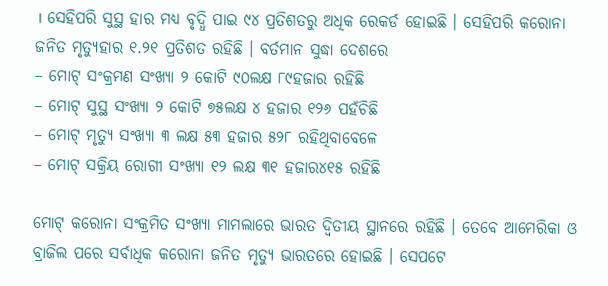। ସେହିପରି ସୁସ୍ଥ ହାର ମଧ୍ୟ ବୃଦ୍ଧି ପାଇ ୯୪ ପ୍ରତିଶତରୁ ଅଧିକ ରେକର୍ଡ ହୋଇଛି । ସେହିପରି କରୋନା ଜନିତ ମୃତ୍ୟୁହାର ୧.୨୧ ପ୍ରତିଶତ ରହିଛି । ବର୍ତମାନ ସୁଦ୍ଧା ଦେଶରେ
– ମୋଟ୍ ସଂକ୍ରମଣ ସଂଖ୍ୟା ୨ କୋଟି ୯୦ଲକ୍ଷ ୮୯ହଜାର ରହିଛି
– ମୋଟ୍ ସୁସ୍ଥ ସଂଖ୍ୟା ୨ କୋଟି ୭୫ଲକ୍ଷ ୪ ହଜାର ୧୨୬ ପହଁଚିଛି
– ମୋଟ୍ ମୃତ୍ୟୁ ସଂଖ୍ୟା ୩ ଲକ୍ଷ ୫୩ ହଜାର ୫୨୮ ରହିଥିବାବେଳେ
– ମୋଟ୍ ସକ୍ରିୟ ରୋଗୀ ସଂଖ୍ୟା ୧୨ ଲକ୍ଷ ୩୧ ହଜାର୪୧୫ ରହିଛି

ମୋଟ୍ କରୋନା ସଂକ୍ରମିତ ସଂଖ୍ୟା ମାମଲାରେ ଭାରତ ଦ୍ୱିତୀୟ ସ୍ଥାନରେ ରହିଛି । ତେବେ ଆମେରିକା ଓ ବ୍ରାଜିଲ ପରେ ସର୍ବାଧିକ କରୋନା ଜନିତ ମୃତ୍ୟୁ ଭାରତରେ ହୋଇଛି । ସେପଟେ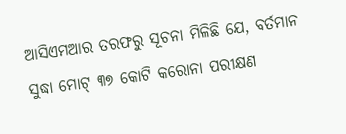ଆସିଏମଆର ତରଫରୁ ସୂଚନା ମିଳିଛି ଯେ, ବର୍ତମାନ ସୁଦ୍ଧା ମୋଟ୍ ୩୭ କୋଟି କରୋନା ପରୀକ୍ଷଣ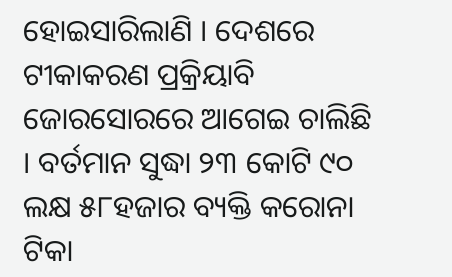ହୋଇସାରିଲାଣି । ଦେଶରେ ଟୀକାକରଣ ପ୍ରକ୍ରିୟାବି ଜୋରସୋରରେ ଆଗେଇ ଚାଲିଛି । ବର୍ତମାନ ସୁଦ୍ଧା ୨୩ କୋଟି ୯୦ ଲକ୍ଷ ୫୮ହଜାର ବ୍ୟକ୍ତି କରୋନା ଟିକା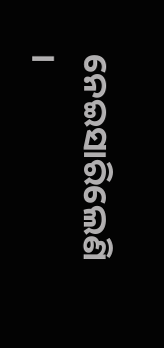ନେଇସାରିଲେଣି ।